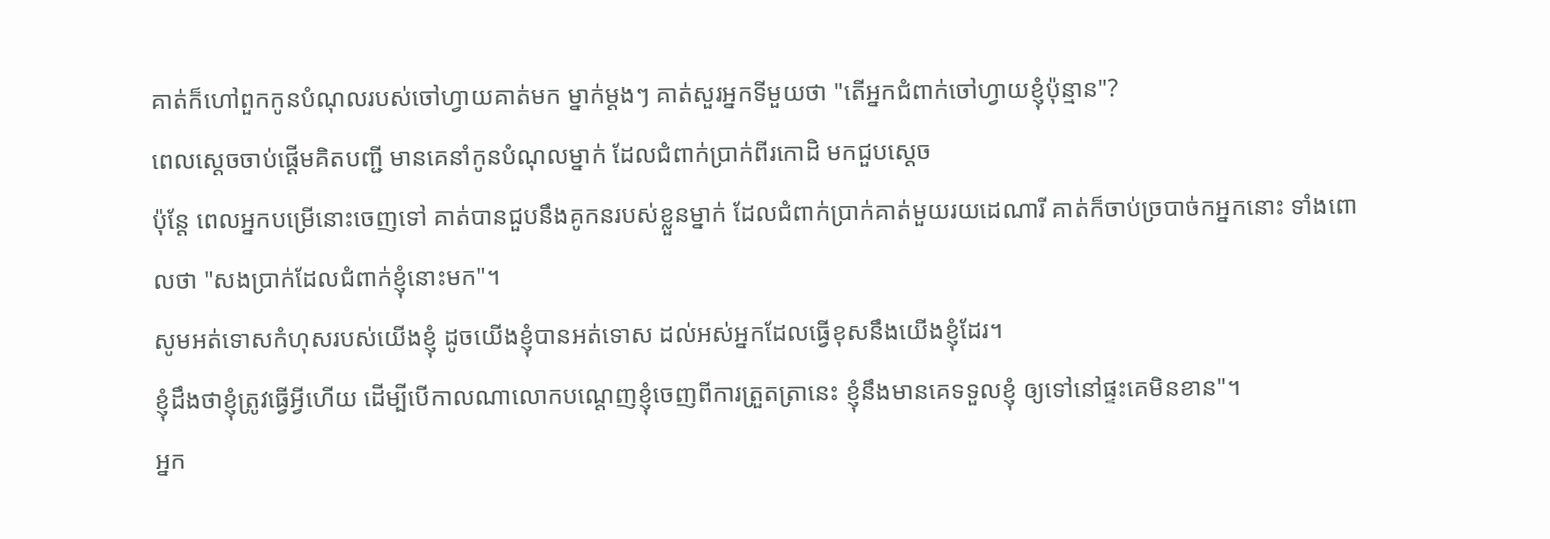គាត់ក៏ហៅពួកកូនបំណុលរបស់ចៅហ្វាយគាត់មក ម្នាក់ម្ដងៗ គាត់សួរអ្នកទីមួយថា "តើអ្នកជំពាក់ចៅហ្វាយខ្ញុំប៉ុន្មាន"?
ពេលស្តេចចាប់ផ្ដើមគិតបញ្ជី មានគេនាំកូនបំណុលម្នាក់ ដែលជំពាក់ប្រាក់ពីរកោដិ មកជួបស្ដេច
ប៉ុន្តែ ពេលអ្នកបម្រើនោះចេញទៅ គាត់បានជួបនឹងគូកនរបស់ខ្លួនម្នាក់ ដែលជំពាក់ប្រាក់គាត់មួយរយដេណារី គាត់ក៏ចាប់ច្របាច់កអ្នកនោះ ទាំងពោលថា "សងប្រាក់ដែលជំពាក់ខ្ញុំនោះមក"។
សូមអត់ទោសកំហុសរបស់យើងខ្ញុំ ដូចយើងខ្ញុំបានអត់ទោស ដល់អស់អ្នកដែលធ្វើខុសនឹងយើងខ្ញុំដែរ។
ខ្ញុំដឹងថាខ្ញុំត្រូវធ្វើអ្វីហើយ ដើម្បីបើកាលណាលោកបណ្តេញខ្ញុំចេញពីការត្រួតត្រានេះ ខ្ញុំនឹងមានគេទទួលខ្ញុំ ឲ្យទៅនៅផ្ទះគេមិនខាន"។
អ្នក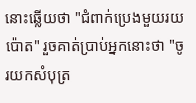នោះឆ្លើយថា "ជំពាក់ប្រេងមួយរយប៉ោត" រួចគាត់ប្រាប់អ្នកនោះថា "ចូរយកសំបុត្រ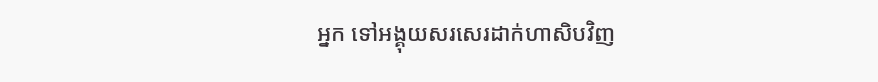អ្នក ទៅអង្គុយសរសេរដាក់ហាសិបវិញ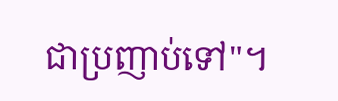ជាប្រញាប់ទៅ"។